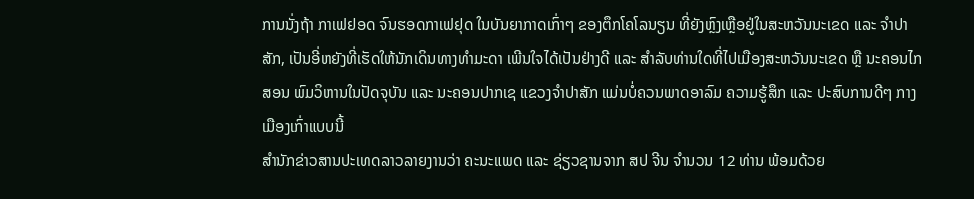ການນັ່ງຖ້າ ກາເຟຢອດ ຈົນຮອດກາເຟຢຸດ ໃນບັນຍາກາດເກົ່າໆ ຂອງຕຶກໂຄໂລນຽນ ທີ່ຍັງຫຼົງເຫຼືອຢູ່ໃນສະຫວັນນະເຂດ ແລະ ຈຳປາສັກ, ເປັນອີ່ຫຍັງທີ່ເຮັດໃຫ້ນັກເດິນທາງທຳມະດາ ເພີນໃຈໄດ້ເປັນຢ່າງດີ ແລະ ສຳລັບທ່ານໃດທີ່ໄປເມືອງສະຫວັນນະເຂດ ຫຼື ນະຄອນໄກສອນ ພົມວິຫານໃນປັດຈຸບັນ ແລະ ນະຄອນປາກເຊ ແຂວງຈຳປາສັກ ແມ່ນບໍ່ຄວນພາດອາລົມ ຄວາມຮູ້ສຶກ ແລະ ປະສົບການດີໆ ກາງເມືອງເກົ່າແບບນີ້
ສຳນັກຂ່າວສານປະເທດລາວລາຍງານວ່າ ຄະນະແພດ ແລະ ຊ່ຽວຊານຈາກ ສປ ຈີນ ຈໍານວນ 12 ທ່ານ ພ້ອມດ້ວຍ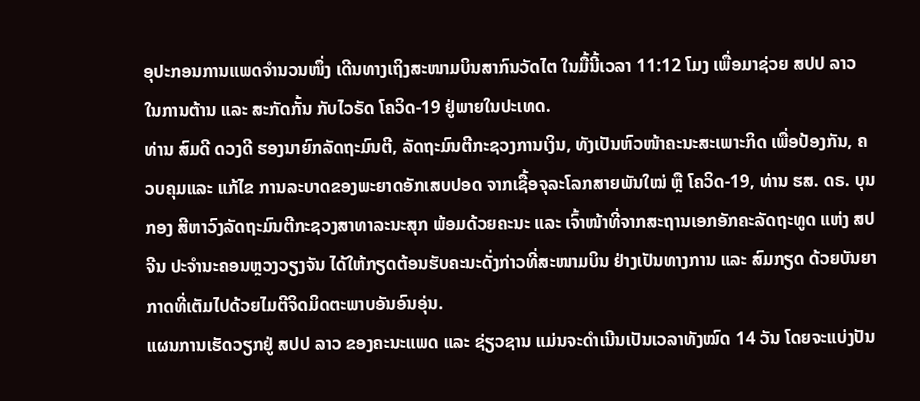ອຸປະກອນການແພດຈຳນວນໜຶ່ງ ເດີນທາງເຖິງສະໜາມບິນສາກົນວັດໄຕ ໃນມື້ນີ້ເວລາ 11:12 ໂມງ ເພື່ອມາຊ່ວຍ ສປປ ລາວ ໃນການຕ້ານ ແລະ ສະກັດກັ້ນ ກັບໄວຣັດ ໂຄວິດ-19 ຢູ່ພາຍໃນປະເທດ.
ທ່ານ ສົມດີ ດວງດີ ຮອງນາຍົກລັດຖະມົນຕີ, ລັດຖະມົນຕີກະຊວງການເງິນ, ທັງເປັນຫົວໜ້າຄະນະສະເພາະກິດ ເພື່ອປ້ອງກັນ, ຄວບຄຸມແລະ ແກ້ໄຂ ການລະບາດຂອງພະຍາດອັກເສບປອດ ຈາກເຊື້ອຈຸລະໂລກສາຍພັນໃໝ່ ຫຼື ໂຄວິດ-19, ທ່ານ ຮສ. ດຣ. ບຸນກອງ ສີຫາວົງລັດຖະມົນຕີກະຊວງສາທາລະນະສຸກ ພ້ອມດ້ວຍຄະນະ ແລະ ເຈົ້າໜ້າທີ່ຈາກສະຖານເອກອັກຄະລັດຖະທູດ ແຫ່ງ ສປ ຈີນ ປະຈຳນະຄອນຫຼວງວຽງຈັນ ໄດ້ໃຫ້ກຽດຕ້ອນຮັບຄະນະດັ່ງກ່າວທີ່ສະໜາມບິນ ຢ່າງເປັນທາງການ ແລະ ສົມກຽດ ດ້ວຍບັນຍາກາດທີ່ເຕັມໄປດ້ວຍໄມຕີຈິດມິດຕະພາບອັນອົນອຸ່ນ.
ແຜນການເຮັດວຽກຢູ່ ສປປ ລາວ ຂອງຄະນະແພດ ແລະ ຊ່ຽວຊານ ແມ່ນຈະດຳເນີນເປັນເວລາທັງໝົດ 14 ວັນ ໂດຍຈະແບ່ງປັນ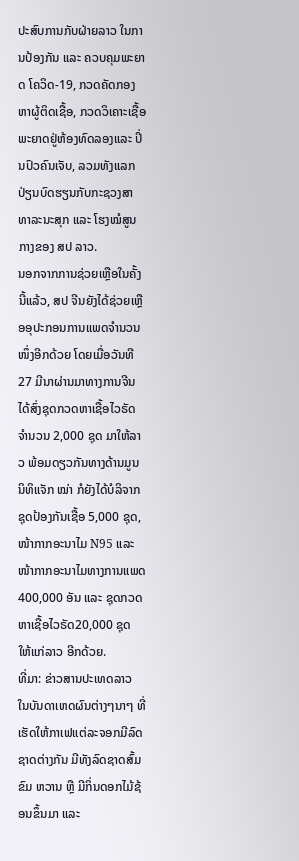ປະສົບການກັບຝ່າຍລາວ ໃນການປ້ອງກັນ ແລະ ຄວບຄຸມພະຍາດ ໂຄວິດ-19, ກວດຄັດກອງຫາຜູ້ຕິດເຊື້ອ, ກວດວິເຄາະເຊື້ອພະຍາດຢູ່ຫ້ອງທົດລອງແລະ ປິ່ນປົວຄົນເຈັບ, ລວມທັງແລກປ່ຽນບົດຮຽນກັບກະຊວງສາທາລະນະສຸກ ແລະ ໂຮງໝໍສູນກາງຂອງ ສປ ລາວ.
ນອກຈາກການຊ່ວຍເຫຼືອໃນຄັ້ງນີ້ແລ້ວ, ສປ ຈີນຍັງໄດ້ຊ່ວຍເຫຼືອອຸປະກອນການແພດຈຳນວນໜຶ່ງອີກດ້ວຍ ໂດຍເມື່ອວັນທີ 27 ມີນາຜ່ານມາທາງການຈີນໄດ້ສົ່ງຊຸດກວດຫາເຊື້ອໄວຣັດຈຳນວນ 2,000 ຊຸດ ມາໃຫ້ລາວ ພ້ອມດຽວກັນທາງດ້ານມູນນິທິແຈັກ ໝ່າ ກໍຍັງໄດ້ບໍລິຈາກຊຸດປ້ອງກັນເຊື້ອ 5,000 ຊຸດ, ໜ້າກາກອະນາໄມ N95 ແລະ ໜ້າກາກອະນາໄມທາງການແພດ 400,000 ອັນ ແລະ ຊຸດກວດຫາເຊື້ອໄວຣັດ20,000 ຊຸດ ໃຫ້ແກ່ລາວ ອີກດ້ວຍ.
ທີ່ມາ: ຂ່າວສານປະເທດລາວ
ໃນບັນດາເຫດຜົນຕ່າງໆນາໆ ທີ່ເຮັດໃຫ້ກາເຟແຕ່ລະຈອກມີລົດຊາດຕ່າງກັນ ມີທັງລົດຊາດສົ້ມ ຂົມ ຫວານ ຫຼື ມີກິ່ນດອກໄມ້ຊ້ອນຂຶ້ນມາ ແລະ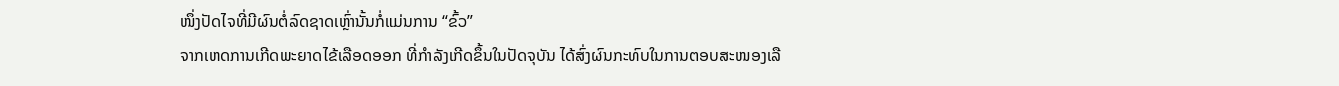ໜຶ່ງປັດໄຈທີ່ມີຜົນຕໍ່ລົດຊາດເຫຼົ່ານັ້ນກໍ່ແມ່ນການ “ຂົ້ວ”
ຈາກເຫດການເກີດພະຍາດໄຂ້ເລືອດອອກ ທີ່ກໍາລັງເກີດຂຶ້ນໃນປັດຈຸບັນ ໄດ້ສົ່ງຜົນກະທົບໃນການຕອບສະໜອງເລື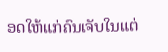ອດໃຫ້ແກ່ຄົນເຈັບໃນແຕ່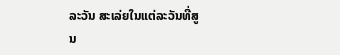ລະວັນ ສະເລ່ຍໃນແຕ່ລະວັນທີ່ສູນ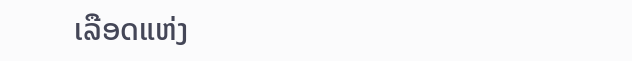ເລືອດແຫ່ງ